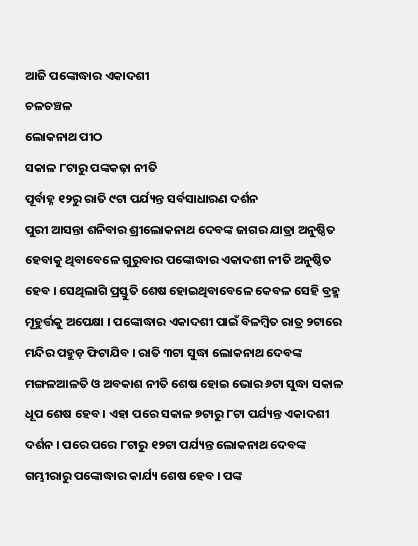ଆଜି ପଙ୍କୋଦ୍ଧାର ଏକାଦଶୀ
ଚଳଚଞ୍ଚଳ
ଲୋକନାଥ ପୀଠ
ସକାଳ ୮ଟାରୁ ପଙ୍କକଢ଼ା ନୀତି
ପୂର୍ବାହ୍ନ ୧୨ରୁ ରାତି ୯ଟା ପର୍ଯ୍ୟନ୍ତ ସର୍ବସାଧାରଣ ଦର୍ଶନ
ପୁରୀ ଆସନ୍ତା ଶନିବାର ଶ୍ରୀଲୋକନାଥ ଦେବଙ୍କ ଜାଗର ଯାତ୍ରା ଅନୁଷ୍ଠିତ ହେବାକୁ ଥିବାବେଳେ ଗୁରୁବାର ପଙ୍କୋଦ୍ଧାର ଏକାଦଶୀ ନୀତି ଅନୁଷ୍ଠିତ ହେବ । ସେଥିଲାଗି ପ୍ରସ୍ତୁତି ଶେଷ ହୋଇଥିବାବେଳେ କେବଳ ସେହି ବ୍ରହ୍ମ ମୂହୁର୍ତ୍ତକୁ ଅପେକ୍ଷା । ପଙ୍କୋଦ୍ଧାର ଏକାଦଶୀ ପାଇଁ ବିଳମ୍ବିତ ରାତ୍ର ୨ଟାରେ ମନ୍ଦିର ପହୁଡ଼ ଫିଟାଯିବ । ରାତି ୩ଟା ସୁଦ୍ଧା ଲୋକନାଥ ଦେବଙ୍କ ମଙ୍ଗଳଆଳତି ଓ ଅବକାଶ ନୀତି ଶେଷ ହୋଇ ଭୋର ୬ଟା ସୁଦ୍ଧା ସକାଳ ଧୂପ ଶେଷ ହେବ । ଏହା ପରେ ସକାଳ ୭ଟାରୁ ୮ଟା ପର୍ଯ୍ୟନ୍ତ ଏକାଦଶୀ ଦର୍ଶନ । ପରେ ପରେ ୮ଟାରୁ ୧୨ଟା ପର୍ଯ୍ୟନ୍ତ ଲୋକନାଥ ଦେବଙ୍କ ଗମ୍ଭୀରାରୁ ପଙ୍କୋଦ୍ଧାର କାର୍ଯ୍ୟ ଶେଷ ହେବ । ପଙ୍କ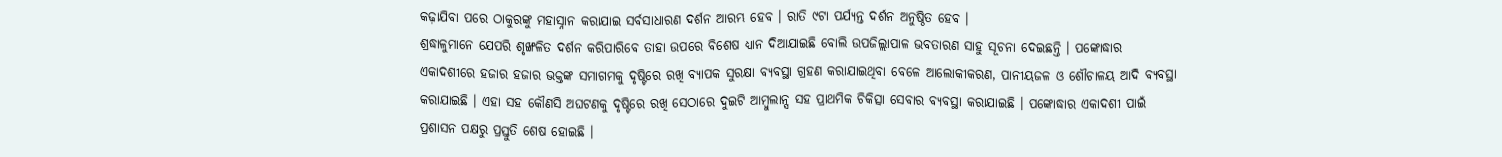କଢ଼ାଯିବା ପରେ ଠାକୁରଙ୍କୁ ମହାସ୍ନାନ କରାଯାଇ ସର୍ବସାଧାରଣ ଦର୍ଶନ ଆରମ୍ଭ ହେବ । ରାତି ୯ଟା ପର୍ଯ୍ୟନ୍ତ ଦର୍ଶନ ଅନୁଷ୍ଠିତ ହେବ ।
ଶ୍ରଦ୍ଧାଳୁମାନେ ଯେପରି ଶୃଙ୍ଖଳିତ ଦର୍ଶନ କରିପାରିବେ ତାହା ଉପରେ ବିଶେଷ ଧ୍ୟାନ ଦିଆଯାଇଛି ବୋଲି ଉପଜିଲ୍ଲାପାଳ ଭବତାରଣ ସାହୁ ସୂଚନା ଦେଇଛନ୍ତି । ପଙ୍କୋଦ୍ଧାର ଏକାଦଶୀରେ ହଜାର ହଜାର ଭକ୍ତଙ୍କ ସମାଗମକୁ ଦୃଷ୍ଟିରେ ରଖି ବ୍ୟାପକ ସୁରକ୍ଷା ବ୍ୟବସ୍ଥା ଗ୍ରହଣ କରାଯାଇଥିବା ବେଳେ ଆଲୋକୀକରଣ, ପାନୀୟଜଳ ଓ ଶୌଚାଳୟ ଆଦି ବ୍ୟବସ୍ଥା କରାଯାଇଛି । ଏହା ସହ କୌଣସି ଅଘଟଣକୁ ଦୃଷ୍ଟିରେ ରଖି ସେଠାରେ ଦୁଇଟି ଆମ୍ବୁଲାନ୍ସ ସହ ପ୍ରାଥମିକ ଚିକିତ୍ସା ସେବାର ବ୍ୟବସ୍ଥା କରାଯାଇଛି । ପଙ୍କୋଦ୍ଧାର ଏକାଦଶୀ ପାଇଁ ପ୍ରଶାସନ ପକ୍ଷରୁ ପ୍ରସ୍ତୁତି ଶେଷ ହୋଇଛି ।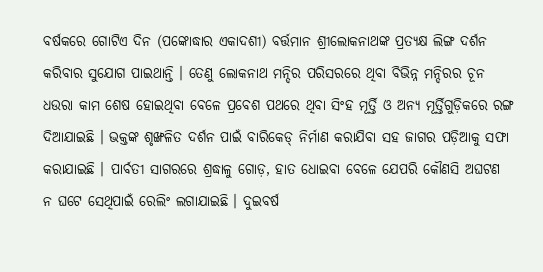ବର୍ଷକରେ ଗୋଟିଏ ଦିନ (ପଙ୍କୋଦ୍ଧାର ଏକାଦଶୀ) ବର୍ତ୍ତମାନ ଶ୍ରୀଲୋକନାଥଙ୍କ ପ୍ରତ୍ୟକ୍ଷ ଲିଙ୍ଗ ଦର୍ଶନ କରିବାର ସୁଯୋଗ ପାଇଥାନ୍ତି । ତେଣୁ ଲୋକନାଥ ମନ୍ଦିର ପରିସରରେ ଥିବା ବିଭିନ୍ନ ମନ୍ଦିରର ଚୂନ ଧଉରା କାମ ଶେଷ ହୋଇଥିବା ବେଳେ ପ୍ରବେଶ ପଥରେ ଥିବା ସିଂହ ମୂର୍ତ୍ତି ଓ ଅନ୍ୟ ମୂର୍ତ୍ତିଗୁଡ଼ିକରେ ରଙ୍ଗ ଦିଆଯାଇଛି । ଭକ୍ତଙ୍କ ଶୃଙ୍ଖଳିତ ଦର୍ଶନ ପାଇଁ ବାରିକେଡ୍ ନିର୍ମାଣ କରାଯିବା ସହ ଜାଗର ପଡ଼ିଆକୁ ସଫା କରାଯାଇଛି । ପାର୍ବତୀ ସାଗରରେ ଶ୍ରଦ୍ଧାଳୁ ଗୋଡ଼, ହାତ ଧୋଇବା ବେଳେ ଯେପରି କୌଣସି ଅଘଟଣ ନ ଘଟେ ସେଥିପାଇଁ ରେଲିଂ ଲଗାଯାଇଛି । ଦୁଇବର୍ଷ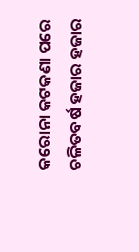କରୋନା କଟକଣା ପରେ ଚଳିତବର୍ଷ ହଜାର ହଜାର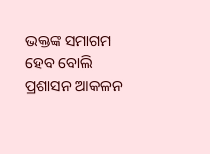ଭକ୍ତଙ୍କ ସମାଗମ ହେବ ବୋଲି ପ୍ରଶାସନ ଆକଳନ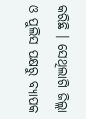କରିଛି । ସେଥିଲାଗି ଜିଲ୍ଲା ଓ ପୁଲିସ ପକ୍ଷରୁ ବ୍ୟାପକ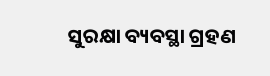ସୁରକ୍ଷା ବ୍ୟବସ୍ଥା ଗ୍ରହଣ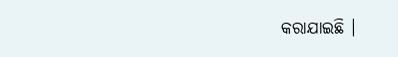କରାଯାଇଛି ।